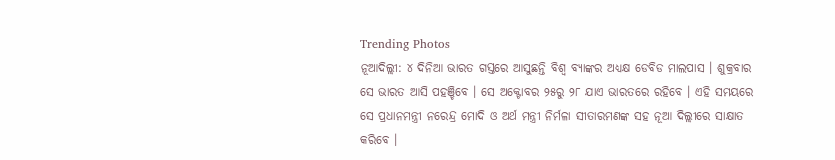Trending Photos
ନୂଆଦିଲ୍ଲୀ: ୪ ଦିନିଆ ଭାରତ ଗସ୍ତରେ ଆସୁଛନ୍ତି ବିଶ୍ୱ ବ୍ୟାଙ୍କର ଅଧ୍ୟକ୍ଷ ଡେବିଡ ମାଲପାସ । ଶୁକ୍ରବାର ସେ ଭାରତ ଆସି ପହଞ୍ଚିବେ । ସେ ଅକ୍ଟୋବର ୨୫ରୁ ୨୮ ଯାଏ ଭାରତରେ ରହିବେ । ଏହି ସମୟରେ ସେ ପ୍ରଧାନମନ୍ତ୍ରୀ ନରେନ୍ଦ୍ର ମୋଦି ଓ ଅର୍ଥ ମନ୍ତ୍ରୀ ନିର୍ମଳା ସୀତାରମଣଙ୍କ ସହ ନୂଆ ଦିଲ୍ଲୀରେ ସାକ୍ଷାତ କରିବେ ।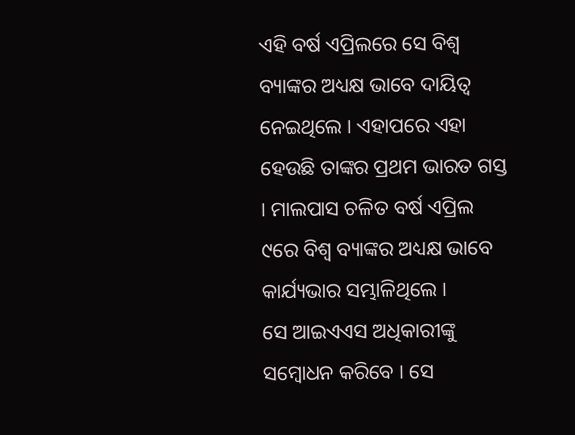ଏହି ବର୍ଷ ଏପ୍ରିଲରେ ସେ ବିଶ୍ୱ ବ୍ୟାଙ୍କର ଅଧ୍ୟକ୍ଷ ଭାବେ ଦାୟିତ୍ୱ ନେଇଥିଲେ । ଏହାପରେ ଏହା ହେଉଛି ତାଙ୍କର ପ୍ରଥମ ଭାରତ ଗସ୍ତ । ମାଲପାସ ଚଳିତ ବର୍ଷ ଏପ୍ରିଲ ୯ରେ ବିଶ୍ୱ ବ୍ୟାଙ୍କର ଅଧ୍ୟକ୍ଷ ଭାବେ କାର୍ଯ୍ୟଭାର ସମ୍ଭାଳିଥିଲେ ।
ସେ ଆଇଏଏସ ଅଧିକାରୀଙ୍କୁ ସମ୍ବୋଧନ କରିବେ । ସେ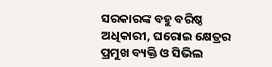ସରକାରଙ୍କ ବହୁ ବରିଷ୍ଠ ଅଧିକାରୀ, ଘରୋଇ କ୍ଷେତ୍ରର ପ୍ରମୁଖ ବ୍ୟକ୍ତି ଓ ସିଭିଲ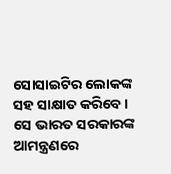ସୋସାଇଟିର ଲୋକଙ୍କ ସହ ସାକ୍ଷାତ କରିବେ । ସେ ଭାରତ ସରକାରଙ୍କ ଆମନ୍ତ୍ରଣରେ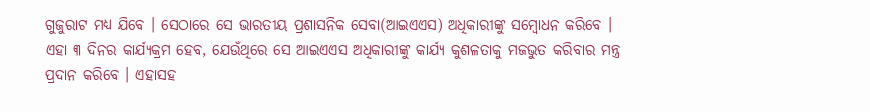ଗୁଜୁରାଟ ମଧ୍ୟ ଯିବେ । ସେଠାରେ ସେ ଭାରତୀୟ ପ୍ରଶାସନିକ ସେବା(ଆଇଏଏସ) ଅଧିକାରୀଙ୍କୁ ସମ୍ବୋଧନ କରିବେ । ଏହା ୩ ଦିନର କାର୍ଯ୍ୟକ୍ରମ ହେବ, ଯେଉଁଥିରେ ସେ ଆଇଏଏସ ଅଧିକାରୀଙ୍କୁ କାର୍ଯ୍ୟ କୁଶଳତାକୁ ମଜଭୁତ କରିବାର ମନ୍ତ୍ର ପ୍ରଦାନ କରିବେ । ଏହାସହ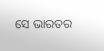ସେ ଭାରତର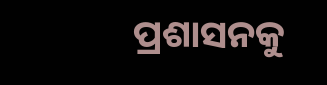ପ୍ରଶାସନକୁ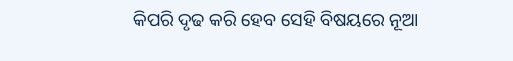କିପରି ଦୃଢ କରି ହେବ ସେହି ବିଷୟରେ ନୂଆ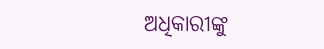ଅଧିକାରୀଙ୍କୁ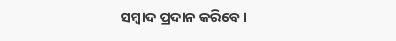ସମ୍ବାଦ ପ୍ରଦାନ କରିବେ ।